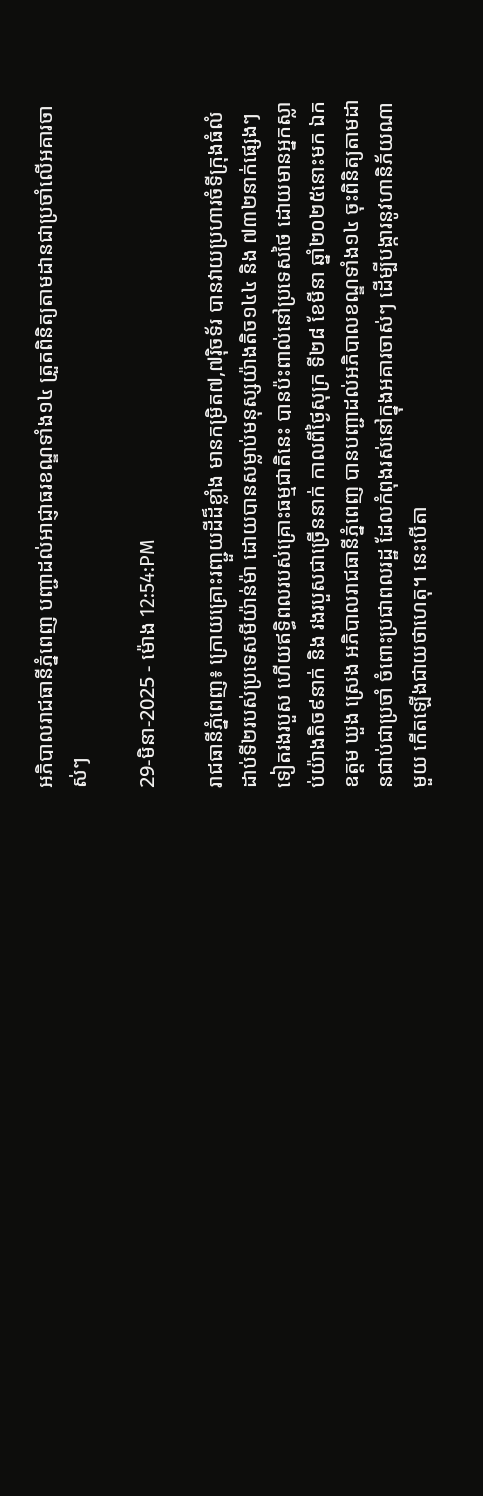អភិបាលរាជធានីភ្នំពេញ បញ្ជាដល់អាជ្ញាធរខណ្ឌទាំង១៤ ត្រួតពិនិត្យតាមដានជាប្រចាំលើអគារចាស់ៗ

29-មិនា-2025 - ម៉ោង 12:54:PM

រាជធានីភ្នំពេញ៖ ក្រោយគ្រោះរញ្ជួយដីដ៏ខ្លាំង មានកម្រិត៧,៧រ៉ិចទ័រ បានវាយប្រហារចំទីក្រុងធំលំដាប់ទី២របស់ប្រទេសមីយ៉ាន់ម៉ា ដោយបានសម្លាប់មនុស្សយ៉ាងតិច១៤៤ និង ៧៣២នាក់ផ្សេងៗទៀតរងរបួស ហើយឥទ្ធិពលរបស់គ្រោះធម្មជាតិនេះ បានប៉ះពាល់នៅប្រទេសថៃ ដោយមានអ្នកស្លាប់យ៉ាងតិច៩នាក់ និង រងរបួសជាច្រើននាក់ កាលពីថ្ងៃសុក្រ ទី២៨ ខែមីនា ឆ្នាំ២០២៥នោះមក ឯកឧត្ដម ឃួង ស្រេង អភិបាលរាជធានីភ្នំពេញ បានបញ្ជាដល់អភិបាលខណ្ឌទាំង១៤ ចុះពិនិត្យតាមដានជាប់ជាប្រចាំ ចំពោះប្រជាពលរដ្ឋ ដែលកំពុងរស់នៅក្នុងអគារចាស់ៗ ដើម្បីបង្ការនូវហានិភ័យណាមួយ កើតឡើងជាយថាហេតុ។ នេះបើតា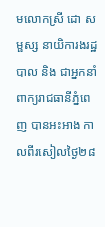មលោកស្រី ដោ សម្ផស្ស នាយិការងរដ្ឋបាល និង ជាអ្នកនាំពាក្យរាជធានីភ្នំពេញ បានអះអាង កាលពីរសៀលថ្ងៃ២៨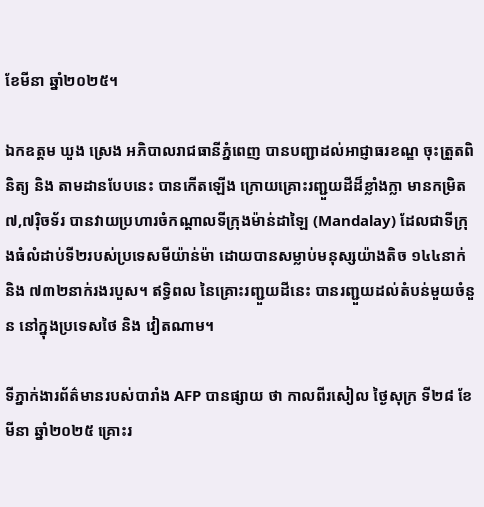ខែមីនា ឆ្នាំ២០២៥។

ឯកឧត្ដម ឃួង ស្រេង អភិបាលរាជធានីភ្នំពេញ បានបញ្ជាដល់អាជ្ញាធរខណ្ឌ ចុះត្រួតពិនិត្យ និង តាមដានបែបនេះ បានកើតឡើង ក្រោយគ្រោះរញ្ជួយដីដ៏ខ្លាំងក្លា មានកម្រិត៧,៧រ៉ិចទ័រ បានវាយប្រហារចំកណ្តាលទីក្រុងម៉ាន់ដាឡៃ (Mandalay) ដែលជាទីក្រុងធំលំដាប់ទី២របស់ប្រទេសមីយ៉ាន់ម៉ា ដោយបានសម្លាប់មនុស្សយ៉ាងតិច ១៤៤នាក់ និង ៧៣២នាក់រងរបួស។ ឥទ្ធិពល នៃគ្រោះរញ្ជួយដីនេះ បានរញ្ជួយដល់តំបន់មួយចំនួន នៅក្នុងប្រទេសថៃ និង វៀតណាម។

ទីភ្នាក់ងារព័ត៌មានរបស់បារាំង AFP បានផ្សាយ ថា កាលពីរសៀល ថ្ងៃសុក្រ ទី២៨ ខែមីនា ឆ្នាំ២០២៥ គ្រោះរ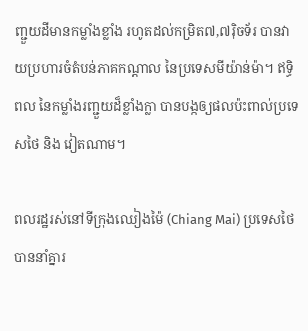ញ្ជួយដីមានកម្លាំងខ្លាំង រហូតដល់កម្រិត៧,៧រ៉ិចទ័រ បានវាយប្រហារចំតំបន់ភាគកណ្តាល នៃប្រទេសមីយ៉ាន់ម៉ា។ ឥទ្ធិពល នៃកម្លាំងរញ្ជួយដ៏ខ្លាំងក្លា បានបង្កឲ្យផលប៉ះពាល់ប្រទេសថៃ និង វៀតណាម។

ពលរដ្ឋរស់នៅទីក្រុងឈៀងម៉ៃ (Chiang Mai) ប្រទេសថៃ បាននាំគ្នារ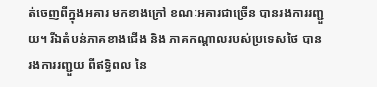ត់ចេញពីក្នុងអគារ មកខាងក្រៅ ខណៈអគារជាច្រើន បានរងការរញ្ជួយ។ រីឯតំបន់ភាគខាងជើង និង ភាគកណ្តាលរបស់ប្រទេសថៃ បានរងការរញ្ជួយ ពីឥទ្ធិពល នៃ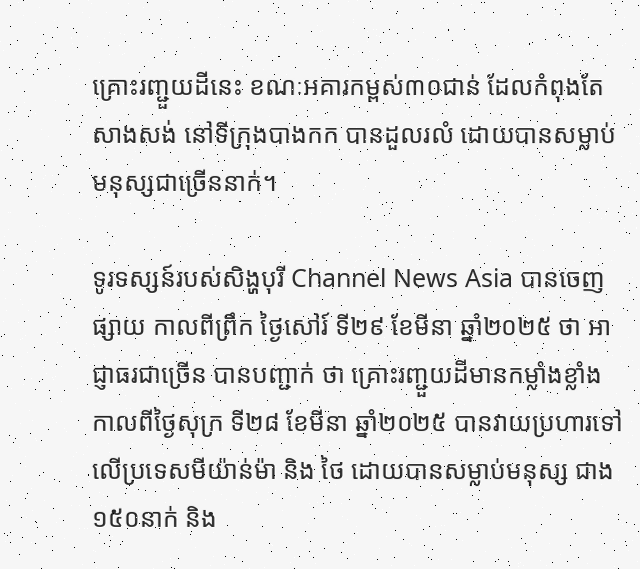គ្រោះរញ្ជួយដីនេះ ខណៈអគារកម្ពស់៣០ជាន់ ដែលកំពុងតែសាងសង់ នៅទីក្រុងបាងកក បានដួលរលំ ដោយបានសម្លាប់មនុស្សជាច្រើននាក់។

ទូរទស្សន៍របស់សិង្ហបុរី Channel News Asia បានចេញផ្សាយ កាលពីព្រឹក ថ្ងៃសៅរ៍ ទី២៩ ខែមីនា ឆ្នាំ២០២៥ ថា អាជ្ញាធរជាច្រើន បានបញ្ជាក់ ថា គ្រោះរញ្ជួយដីមានកម្លាំងខ្លាំង កាលពីថ្ងៃសុក្រ ទី២៨ ខែមីនា ឆ្នាំ២០២៥ បានវាយប្រហារទៅលើប្រទេសមីយ៉ាន់ម៉ា និង ថៃ ដោយបានសម្លាប់មនុស្ស ជាង១៥០នាក់ និង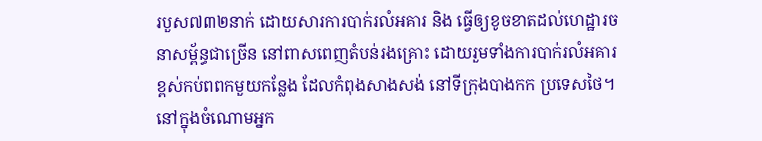របួស៧៣២នាក់ ដោយសារការបាក់រលំអគារ និង ធ្វើឲ្យខូចខាតដល់ហេដ្ឋារចនាសម្ព័ន្ធជាច្រើន នៅពាសពេញតំបន់រងគ្រោះ ដោយរួមទាំងការបាក់រលំអគារខ្ពស់កប់ពពកមួយកន្លែង ដែលកំពុងសាងសង់ នៅទីក្រុងបាងកក ប្រទេសថៃ។ នៅក្នុងចំណោមអ្នក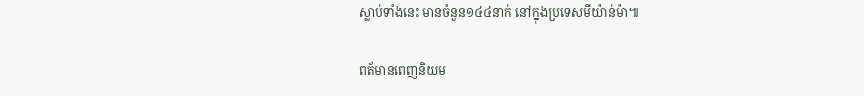ស្លាប់ទាំងនេះ មានចំនួន១៤៤នាក់ នៅក្នុងប្រទេសមីយ៉ាន់ម៉ា៕

ពត័មានពេញនិយម